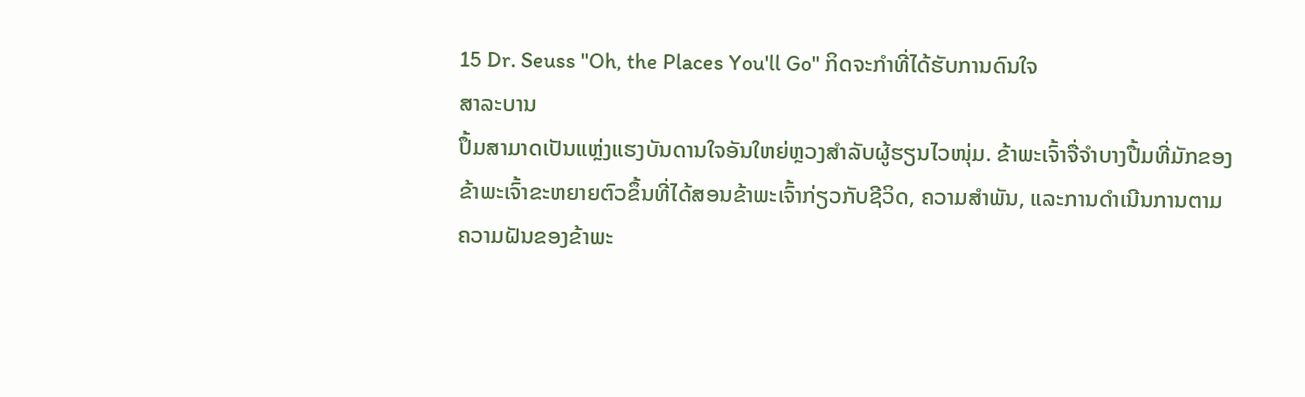15 Dr. Seuss "Oh, the Places You'll Go" ກິດຈະກໍາທີ່ໄດ້ຮັບການດົນໃຈ
ສາລະບານ
ປຶ້ມສາມາດເປັນແຫຼ່ງແຮງບັນດານໃຈອັນໃຫຍ່ຫຼວງສຳລັບຜູ້ຮຽນໄວໜຸ່ມ. ຂ້າພະເຈົ້າຈື່ຈໍາບາງປື້ມທີ່ມັກຂອງຂ້າພະເຈົ້າຂະຫຍາຍຕົວຂຶ້ນທີ່ໄດ້ສອນຂ້າພະເຈົ້າກ່ຽວກັບຊີວິດ, ຄວາມສໍາພັນ, ແລະການດໍາເນີນການຕາມຄວາມຝັນຂອງຂ້າພະ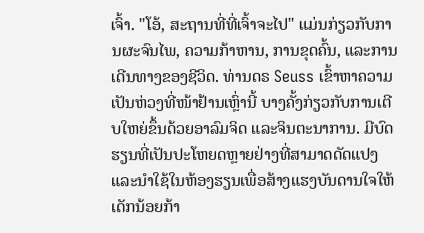ເຈົ້າ. "ໂອ້, ສະຖານທີ່ທີ່ເຈົ້າຈະໄປ" ແມ່ນກ່ຽວກັບການຜະຈົນໄພ, ຄວາມກ້າຫານ, ການຂຸດຄົ້ນ, ແລະການເດີນທາງຂອງຊີວິດ. ທ່ານດຣ Seuss ເຂົ້າຫາຄວາມເປັນຫ່ວງທີ່ໜ້າຢ້ານເຫຼົ່ານີ້ ບາງຄັ້ງກ່ຽວກັບການເຕີບໃຫຍ່ຂຶ້ນດ້ວຍອາລົມຈິດ ແລະຈິນຕະນາການ. ມີບົດຮຽນທີ່ເປັນປະໂຫຍດຫຼາຍຢ່າງທີ່ສາມາດດັດແປງແລະນໍາໃຊ້ໃນຫ້ອງຮຽນເພື່ອສ້າງແຮງບັນດານໃຈໃຫ້ເດັກນ້ອຍກ້າ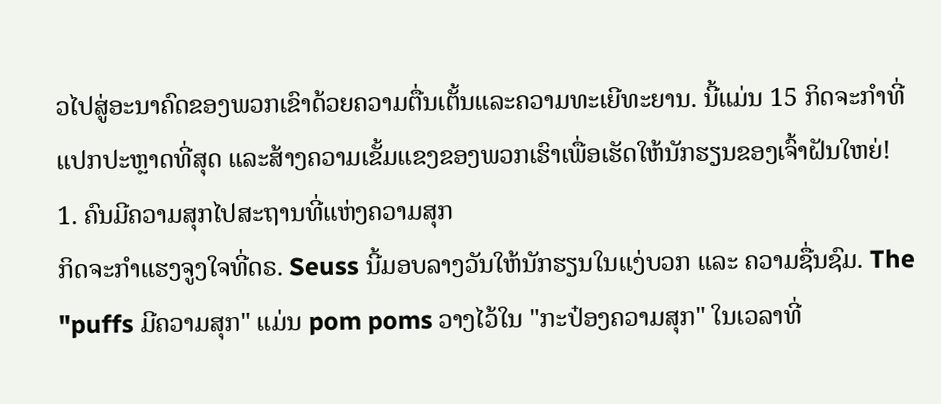ວໄປສູ່ອະນາຄົດຂອງພວກເຂົາດ້ວຍຄວາມຕື່ນເຕັ້ນແລະຄວາມທະເຍີທະຍານ. ນີ້ແມ່ນ 15 ກິດຈະກໍາທີ່ແປກປະຫຼາດທີ່ສຸດ ແລະສ້າງຄວາມເຂັ້ມແຂງຂອງພວກເຮົາເພື່ອເຮັດໃຫ້ນັກຮຽນຂອງເຈົ້າຝັນໃຫຍ່!
1. ຄົນມີຄວາມສຸກໄປສະຖານທີ່ແຫ່ງຄວາມສຸກ
ກິດຈະກຳແຮງຈູງໃຈທີ່ດຣ. Seuss ນີ້ມອບລາງວັນໃຫ້ນັກຮຽນໃນແງ່ບວກ ແລະ ຄວາມຊື່ນຊົມ. The "puffs ມີຄວາມສຸກ" ແມ່ນ pom poms ວາງໄວ້ໃນ "ກະປ໋ອງຄວາມສຸກ" ໃນເວລາທີ່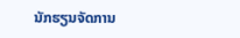ນັກຮຽນຈັດການ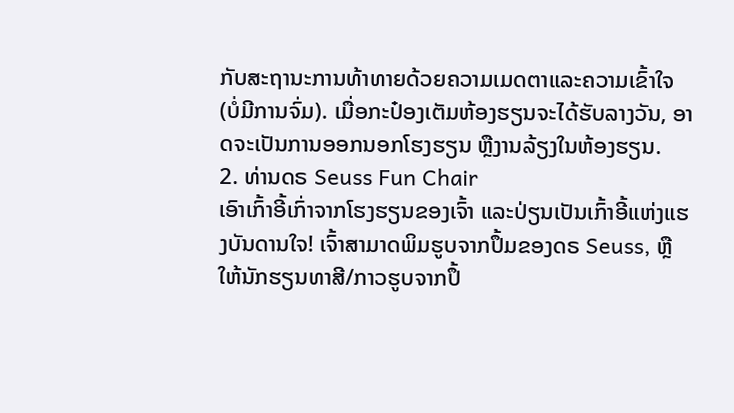ກັບສະຖານະການທ້າທາຍດ້ວຍຄວາມເມດຕາແລະຄວາມເຂົ້າໃຈ (ບໍ່ມີການຈົ່ມ). ເມື່ອກະປ໋ອງເຕັມຫ້ອງຮຽນຈະໄດ້ຮັບລາງວັນ, ອາດຈະເປັນການອອກນອກໂຮງຮຽນ ຫຼືງານລ້ຽງໃນຫ້ອງຮຽນ.
2. ທ່ານດຣ Seuss Fun Chair
ເອົາເກົ້າອີ້ເກົ່າຈາກໂຮງຮຽນຂອງເຈົ້າ ແລະປ່ຽນເປັນເກົ້າອີ້ແຫ່ງແຮງບັນດານໃຈ! ເຈົ້າສາມາດພິມຮູບຈາກປຶ້ມຂອງດຣ Seuss, ຫຼືໃຫ້ນັກຮຽນທາສີ/ກາວຮູບຈາກປຶ້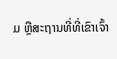ມ ຫຼືສະຖານທີ່ທີ່ເຂົາເຈົ້າ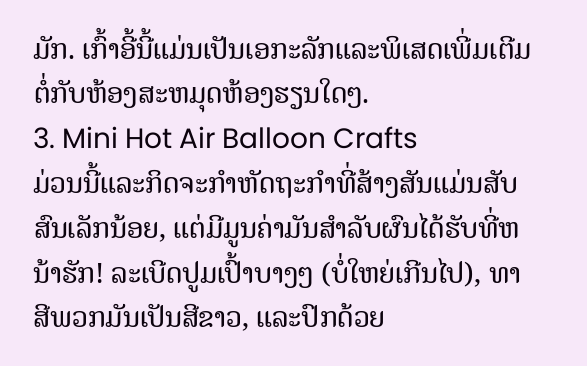ມັກ. ເກົ້າອີ້ນີ້ແມ່ນເປັນເອກະລັກແລະພິເສດເພີ່ມເຕີມຕໍ່ກັບຫ້ອງສະຫມຸດຫ້ອງຮຽນໃດໆ.
3. Mini Hot Air Balloon Crafts
ມ່ວນນີ້ແລະກິດຈະກໍາຫັດຖະກໍາທີ່ສ້າງສັນແມ່ນສັບສົນເລັກນ້ອຍ, ແຕ່ມີມູນຄ່າມັນສໍາລັບຜົນໄດ້ຮັບທີ່ຫນ້າຮັກ! ລະເບີດປູມເປົ້າບາງໆ (ບໍ່ໃຫຍ່ເກີນໄປ), ທາສີພວກມັນເປັນສີຂາວ, ແລະປົກດ້ວຍ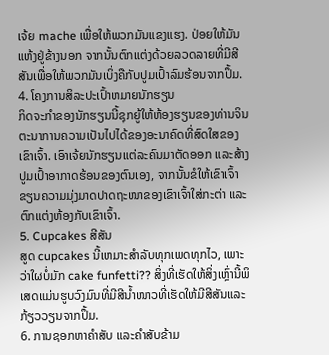ເຈ້ຍ mache ເພື່ອໃຫ້ພວກມັນແຂງແຮງ. ປ່ອຍໃຫ້ມັນແຫ້ງຢູ່ຂ້າງນອກ ຈາກນັ້ນຕົກແຕ່ງດ້ວຍລວດລາຍທີ່ມີສີສັນເພື່ອໃຫ້ພວກມັນເບິ່ງຄືກັບປູມເປົ້າລົມຮ້ອນຈາກປຶ້ມ.
4. ໂຄງການສິລະປະເປົ້າຫມາຍນັກຮຽນ
ກິດຈະກໍາຂອງນັກຮຽນນີ້ຊຸກຍູ້ໃຫ້ຫ້ອງຮຽນຂອງທ່ານຈິນຕະນາການຄວາມເປັນໄປໄດ້ຂອງອະນາຄົດທີ່ສົດໃສຂອງເຂົາເຈົ້າ. ເອົາເຈ້ຍນັກຮຽນແຕ່ລະຄົນມາຕັດອອກ ແລະສ້າງປູມເປົ້າອາກາດຮ້ອນຂອງຕົນເອງ, ຈາກນັ້ນຂໍໃຫ້ເຂົາເຈົ້າຂຽນຄວາມມຸ່ງມາດປາດຖະໜາຂອງເຂົາເຈົ້າໃສ່ກະຕ່າ ແລະ ຕົກແຕ່ງຫ້ອງກັບເຂົາເຈົ້າ.
5. Cupcakes ສີສັນ
ສູດ cupcakes ນີ້ເຫມາະສໍາລັບທຸກເພດທຸກໄວ, ເພາະວ່າໃຜບໍ່ມັກ cake funfetti?? ສິ່ງທີ່ເຮັດໃຫ້ສິ່ງເຫຼົ່ານີ້ພິເສດແມ່ນຮູບວົງມົນທີ່ມີສີນ້ຳໜາວທີ່ເຮັດໃຫ້ມີສີສັນແລະກ້ຽວວຽນຈາກປຶ້ມ.
6. ການຊອກຫາຄຳສັບ ແລະຄຳສັບຂ້າມ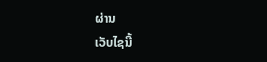ຜ່ານ
ເວັບໄຊນີ້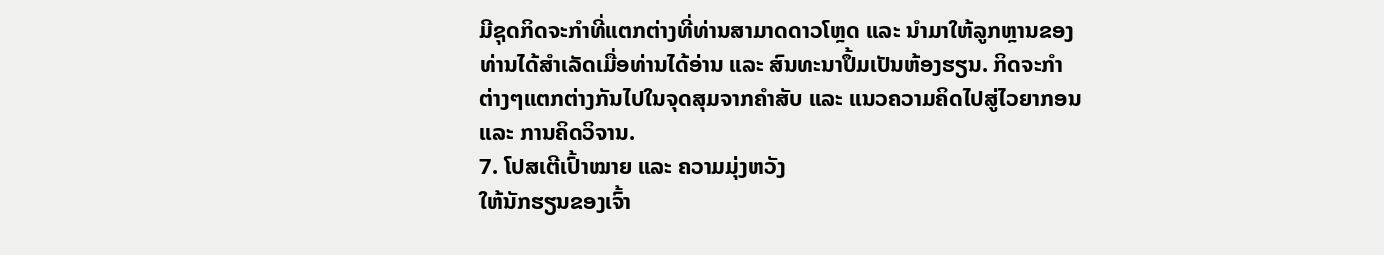ມີຊຸດກິດຈະກຳທີ່ແຕກຕ່າງທີ່ທ່ານສາມາດດາວໂຫຼດ ແລະ ນຳມາໃຫ້ລູກຫຼານຂອງທ່ານໄດ້ສຳເລັດເມື່ອທ່ານໄດ້ອ່ານ ແລະ ສົນທະນາປຶ້ມເປັນຫ້ອງຮຽນ. ກິດຈະກຳຕ່າງໆແຕກຕ່າງກັນໄປໃນຈຸດສຸມຈາກຄຳສັບ ແລະ ແນວຄວາມຄິດໄປສູ່ໄວຍາກອນ ແລະ ການຄິດວິຈານ.
7. ໂປສເຕີເປົ້າໝາຍ ແລະ ຄວາມມຸ່ງຫວັງ
ໃຫ້ນັກຮຽນຂອງເຈົ້າ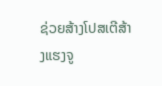ຊ່ວຍສ້າງໂປສເຕີສ້າງແຮງຈູ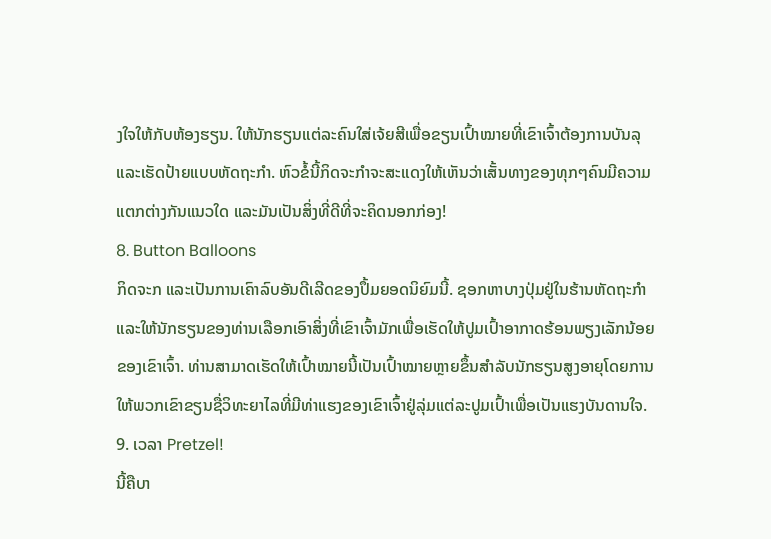ງໃຈໃຫ້ກັບຫ້ອງຮຽນ. ໃຫ້ນັກຮຽນແຕ່ລະຄົນໃສ່ເຈ້ຍສີເພື່ອຂຽນເປົ້າໝາຍທີ່ເຂົາເຈົ້າຕ້ອງການບັນລຸ ແລະເຮັດປ້າຍແບບຫັດຖະກໍາ. ຫົວຂໍ້ນີ້ກິດຈະກຳຈະສະແດງໃຫ້ເຫັນວ່າເສັ້ນທາງຂອງທຸກໆຄົນມີຄວາມແຕກຕ່າງກັນແນວໃດ ແລະມັນເປັນສິ່ງທີ່ດີທີ່ຈະຄິດນອກກ່ອງ!
8. Button Balloons
ກິດຈະກ ແລະເປັນການເຄົາລົບອັນດີເລີດຂອງປຶ້ມຍອດນິຍົມນີ້. ຊອກຫາບາງປຸ່ມຢູ່ໃນຮ້ານຫັດຖະກໍາແລະໃຫ້ນັກຮຽນຂອງທ່ານເລືອກເອົາສິ່ງທີ່ເຂົາເຈົ້າມັກເພື່ອເຮັດໃຫ້ປູມເປົ້າອາກາດຮ້ອນພຽງເລັກນ້ອຍຂອງເຂົາເຈົ້າ. ທ່ານສາມາດເຮັດໃຫ້ເປົ້າໝາຍນີ້ເປັນເປົ້າໝາຍຫຼາຍຂຶ້ນສຳລັບນັກຮຽນສູງອາຍຸໂດຍການໃຫ້ພວກເຂົາຂຽນຊື່ວິທະຍາໄລທີ່ມີທ່າແຮງຂອງເຂົາເຈົ້າຢູ່ລຸ່ມແຕ່ລະປູມເປົ້າເພື່ອເປັນແຮງບັນດານໃຈ.
9. ເວລາ Pretzel!
ນີ້ຄືບາ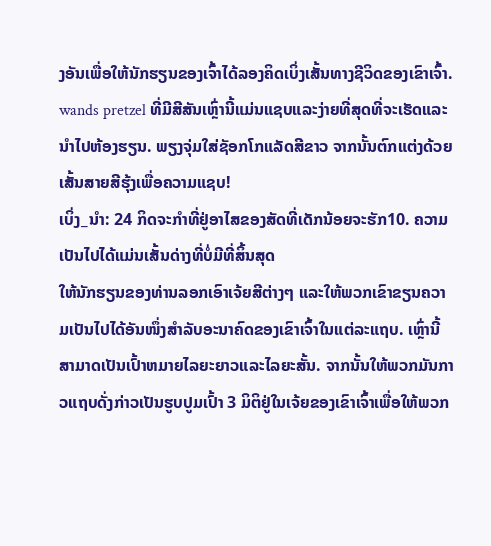ງອັນເພື່ອໃຫ້ນັກຮຽນຂອງເຈົ້າໄດ້ລອງຄິດເບິ່ງເສັ້ນທາງຊີວິດຂອງເຂົາເຈົ້າ. wands pretzel ທີ່ມີສີສັນເຫຼົ່ານີ້ແມ່ນແຊບແລະງ່າຍທີ່ສຸດທີ່ຈະເຮັດແລະນໍາໄປຫ້ອງຮຽນ. ພຽງຈຸ່ມໃສ່ຊັອກໂກແລັດສີຂາວ ຈາກນັ້ນຕົກແຕ່ງດ້ວຍເສັ້ນສາຍສີຮຸ້ງເພື່ອຄວາມແຊບ!
ເບິ່ງ_ນຳ: 24 ກິດຈະກໍາທີ່ຢູ່ອາໄສຂອງສັດທີ່ເດັກນ້ອຍຈະຮັກ10. ຄວາມເປັນໄປໄດ້ແມ່ນເສັ້ນດ່າງທີ່ບໍ່ມີທີ່ສິ້ນສຸດ
ໃຫ້ນັກຮຽນຂອງທ່ານລອກເອົາເຈ້ຍສີຕ່າງໆ ແລະໃຫ້ພວກເຂົາຂຽນຄວາມເປັນໄປໄດ້ອັນໜຶ່ງສໍາລັບອະນາຄົດຂອງເຂົາເຈົ້າໃນແຕ່ລະແຖບ. ເຫຼົ່ານີ້ສາມາດເປັນເປົ້າຫມາຍໄລຍະຍາວແລະໄລຍະສັ້ນ. ຈາກນັ້ນໃຫ້ພວກມັນກາວແຖບດັ່ງກ່າວເປັນຮູບປູມເປົ້າ 3 ມິຕິຢູ່ໃນເຈ້ຍຂອງເຂົາເຈົ້າເພື່ອໃຫ້ພວກ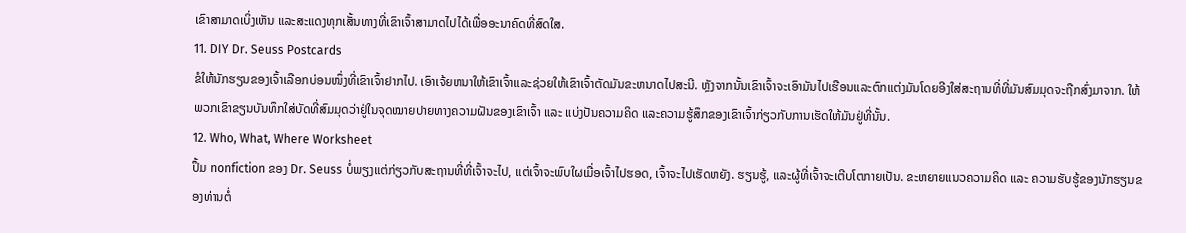ເຂົາສາມາດເບິ່ງເຫັນ ແລະສະແດງທຸກເສັ້ນທາງທີ່ເຂົາເຈົ້າສາມາດໄປໄດ້ເພື່ອອະນາຄົດທີ່ສົດໃສ.
11. DIY Dr. Seuss Postcards
ຂໍໃຫ້ນັກຮຽນຂອງເຈົ້າເລືອກບ່ອນໜຶ່ງທີ່ເຂົາເຈົ້າຢາກໄປ. ເອົາເຈ້ຍຫນາໃຫ້ເຂົາເຈົ້າແລະຊ່ວຍໃຫ້ເຂົາເຈົ້າຕັດມັນຂະຫນາດໄປສະນີ. ຫຼັງຈາກນັ້ນເຂົາເຈົ້າຈະເອົາມັນໄປເຮືອນແລະຕົກແຕ່ງມັນໂດຍອີງໃສ່ສະຖານທີ່ທີ່ມັນສົມມຸດຈະຖືກສົ່ງມາຈາກ. ໃຫ້ພວກເຂົາຂຽນບັນທຶກໃສ່ບັດທີ່ສົມມຸດວ່າຢູ່ໃນຈຸດໝາຍປາຍທາງຄວາມຝັນຂອງເຂົາເຈົ້າ ແລະ ແບ່ງປັນຄວາມຄິດ ແລະຄວາມຮູ້ສຶກຂອງເຂົາເຈົ້າກ່ຽວກັບການເຮັດໃຫ້ມັນຢູ່ທີ່ນັ້ນ.
12. Who, What, Where Worksheet
ປຶ້ມ nonfiction ຂອງ Dr. Seuss ບໍ່ພຽງແຕ່ກ່ຽວກັບສະຖານທີ່ທີ່ເຈົ້າຈະໄປ, ແຕ່ເຈົ້າຈະພົບໃຜເມື່ອເຈົ້າໄປຮອດ, ເຈົ້າຈະໄປເຮັດຫຍັງ. ຮຽນຮູ້, ແລະຜູ້ທີ່ເຈົ້າຈະເຕີບໂຕກາຍເປັນ. ຂະຫຍາຍແນວຄວາມຄິດ ແລະ ຄວາມຮັບຮູ້ຂອງນັກຮຽນຂອງທ່ານຕໍ່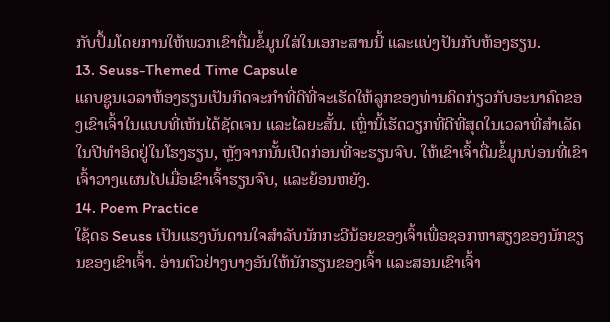ກັບປຶ້ມໂດຍການໃຫ້ພວກເຂົາຕື່ມຂໍ້ມູນໃສ່ໃນເອກະສານນີ້ ແລະແບ່ງປັນກັບຫ້ອງຮຽນ.
13. Seuss-Themed Time Capsule
ແຄບຊູນເວລາຫ້ອງຮຽນເປັນກິດຈະກຳທີ່ດີທີ່ຈະເຮັດໃຫ້ລູກຂອງທ່ານຄິດກ່ຽວກັບອະນາຄົດຂອງເຂົາເຈົ້າໃນແບບທີ່ເຫັນໄດ້ຊັດເຈນ ແລະໄລຍະສັ້ນ. ເຫຼົ່ານີ້ເຮັດວຽກທີ່ດີທີ່ສຸດໃນເວລາທີ່ສໍາເລັດໃນປີທໍາອິດຢູ່ໃນໂຮງຮຽນ, ຫຼັງຈາກນັ້ນເປີດກ່ອນທີ່ຈະຮຽນຈົບ. ໃຫ້ເຂົາເຈົ້າຕື່ມຂໍ້ມູນບ່ອນທີ່ເຂົາເຈົ້າວາງແຜນໄປເມື່ອເຂົາເຈົ້າຮຽນຈົບ, ແລະຍ້ອນຫຍັງ.
14. Poem Practice
ໃຊ້ດຣ Seuss ເປັນແຮງບັນດານໃຈສໍາລັບນັກກະວີນ້ອຍຂອງເຈົ້າເພື່ອຊອກຫາສຽງຂອງນັກຂຽນຂອງເຂົາເຈົ້າ. ອ່ານຕົວຢ່າງບາງອັນໃຫ້ນັກຮຽນຂອງເຈົ້າ ແລະສອນເຂົາເຈົ້າ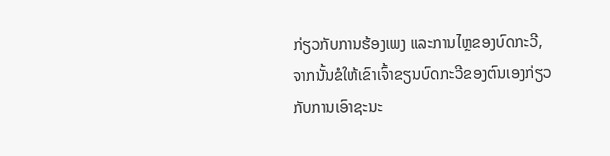ກ່ຽວກັບການຮ້ອງເພງ ແລະການໄຫຼຂອງບົດກະວີ, ຈາກນັ້ນຂໍໃຫ້ເຂົາເຈົ້າຂຽນບົດກະວີຂອງຕົນເອງກ່ຽວກັບການເອົາຊະນະ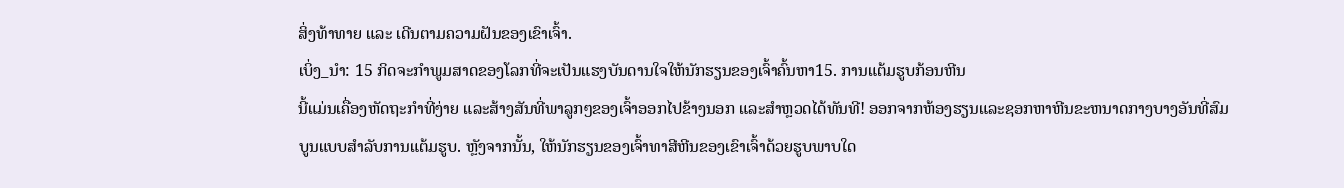ສິ່ງທ້າທາຍ ແລະ ເດີນຕາມຄວາມຝັນຂອງເຂົາເຈົ້າ.
ເບິ່ງ_ນຳ: 15 ກິດຈະກໍາພູມສາດຂອງໂລກທີ່ຈະເປັນແຮງບັນດານໃຈໃຫ້ນັກຮຽນຂອງເຈົ້າຄົ້ນຫາ15. ການແຕ້ມຮູບກ້ອນຫີນ
ນີ້ແມ່ນເຄື່ອງຫັດຖະກຳທີ່ງ່າຍ ແລະສ້າງສັນທີ່ພາລູກໆຂອງເຈົ້າອອກໄປຂ້າງນອກ ແລະສຳຫຼວດໄດ້ທັນທີ! ອອກຈາກຫ້ອງຮຽນແລະຊອກຫາຫີນຂະຫນາດກາງບາງອັນທີ່ສົມບູນແບບສໍາລັບການແຕ້ມຮູບ. ຫຼັງຈາກນັ້ນ, ໃຫ້ນັກຮຽນຂອງເຈົ້າທາສີຫີນຂອງເຂົາເຈົ້າດ້ວຍຮູບພາບໃດ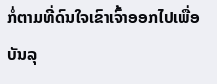ກໍ່ຕາມທີ່ດົນໃຈເຂົາເຈົ້າອອກໄປເພື່ອບັນລຸ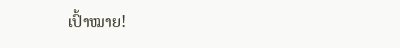ເປົ້າໝາຍ!